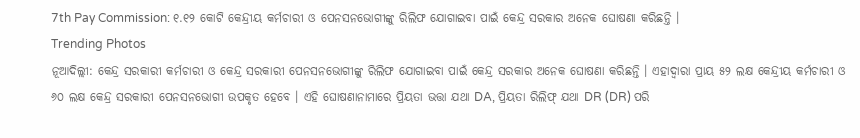7th Pay Commission: ୧.୧୨ କୋଟି କେନ୍ଦ୍ରୀୟ କର୍ମଚାରୀ ଓ ପେନସନଭୋଗୀଙ୍କୁ ରିଲିଫ ଯୋଗାଇବା ପାଇଁ କେନ୍ଦ୍ର ସରକାର ଅନେକ ଘୋଷଣା କରିଛନ୍ତି ।
Trending Photos
ନୂଆଦିଲ୍ଲୀ: କେନ୍ଦ୍ର ସରକାରୀ କର୍ମଚାରୀ ଓ କେନ୍ଦ୍ର ସରକାରୀ ପେନସନଭୋଗୀଙ୍କୁ ରିଲିଫ ଯୋଗାଇବା ପାଇଁ କେନ୍ଦ୍ର ସରକାର ଅନେକ ଘୋଷଣା କରିଛନ୍ତି । ଏହାଦ୍ୱାରା ପ୍ରାୟ ୫୨ ଲକ୍ଷ କେନ୍ଦ୍ରୀୟ କର୍ମଚାରୀ ଓ ୬୦ ଲକ୍ଷ କେନ୍ଦ୍ର ସରକାରୀ ପେନସନଭୋଗୀ ଉପକୃତ ହେବେ । ଏହି ଘୋଷଣାନାମାରେ ପ୍ରିୟତା ଭତ୍ତା ଯଥା DA, ପ୍ରିୟତା ରିଲିଫ୍ ଯଥା DR (DR) ପରି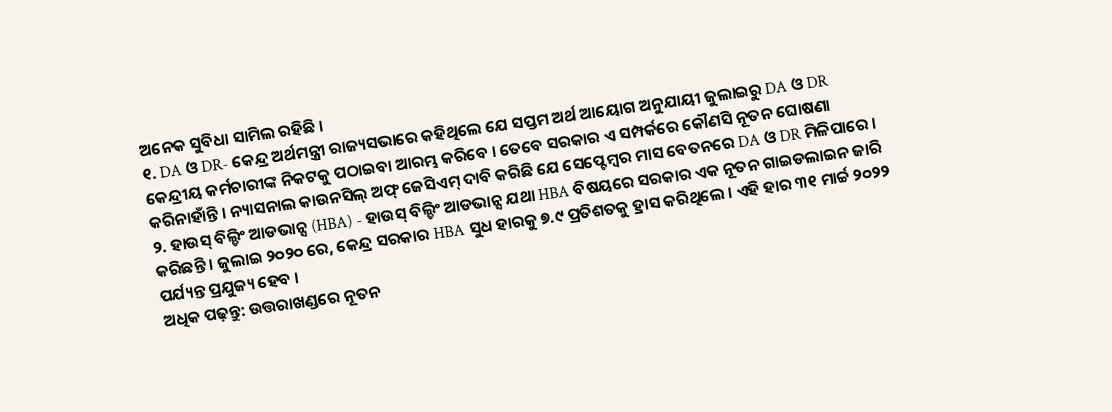ଅନେକ ସୁବିଧା ସାମିଲ ରହିଛି ।
୧. DA ଓ DR- କେନ୍ଦ୍ର ଅର୍ଥମନ୍ତ୍ରୀ ରାଜ୍ୟସଭାରେ କହିଥିଲେ ଯେ ସପ୍ତମ ଅର୍ଥ ଆୟୋଗ ଅନୁଯାୟୀ ଜୁଲାଇରୁ DA ଓ DR କେନ୍ଦ୍ରୀୟ କର୍ମଚାରୀଙ୍କ ନିକଟକୁ ପଠାଇବା ଆରମ୍ଭ କରିବେ । ତେବେ ସରକାର ଏ ସମ୍ପର୍କରେ କୌଣସି ନୂତନ ଘୋଷଣା କରିନାହାଁନ୍ତି । ନ୍ୟାସନାଲ କାଉନସିଲ୍ ଅଫ୍ ଜେସିଏମ୍ ଦାବି କରିଛି ଯେ ସେପ୍ଟେମ୍ବର ମାସ ବେତନରେ DA ଓ DR ମିଳିପାରେ ।
୨. ହାଉସ୍ ବିଲ୍ଡିଂ ଆଡଭାନ୍ସ (HBA) - ହାଉସ୍ ବିଲ୍ଡିଂ ଆଡଭାନ୍ସ ଯଥା HBA ବିଷୟରେ ସରକାର ଏକ ନୂତନ ଗାଇଡଲାଇନ ଜାରି କରିଛନ୍ତି । ଜୁଲାଇ ୨୦୨୦ ରେ, କେନ୍ଦ୍ର ସରକାର HBA ସୁଧ ହାରକୁ ୭.୯ ପ୍ରତିଶତକୁ ହ୍ରାସ କରିଥିଲେ । ଏହି ହାର ୩୧ ମାର୍ଚ୍ଚ ୨୦୨୨ ପର୍ଯ୍ୟନ୍ତ ପ୍ରଯୁଜ୍ୟ ହେବ ।
ଅଧିକ ପଢ଼ନ୍ତୁ: ଉତ୍ତରାଖଣ୍ଡରେ ନୂତନ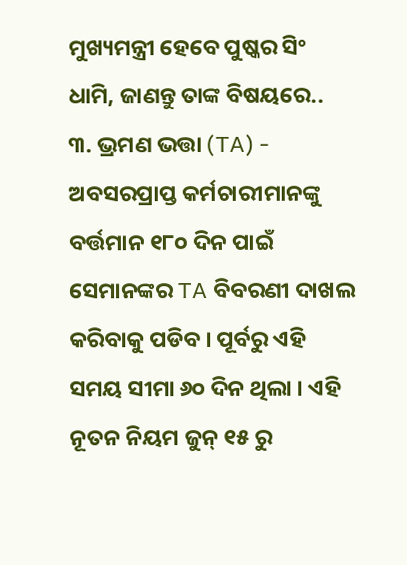ମୁଖ୍ୟମନ୍ତ୍ରୀ ହେବେ ପୁଷ୍କର ସିଂ ଧାମି, ଜାଣନ୍ତୁ ତାଙ୍କ ବିଷୟରେ..
୩. ଭ୍ରମଣ ଭତ୍ତା (TA) - ଅବସରପ୍ରାପ୍ତ କର୍ମଚାରୀମାନଙ୍କୁ ବର୍ତ୍ତମାନ ୧୮୦ ଦିନ ପାଇଁ ସେମାନଙ୍କର TA ବିବରଣୀ ଦାଖଲ କରିବାକୁ ପଡିବ । ପୂର୍ବରୁ ଏହି ସମୟ ସୀମା ୬୦ ଦିନ ଥିଲା । ଏହି ନୂତନ ନିୟମ ଜୁନ୍ ୧୫ ରୁ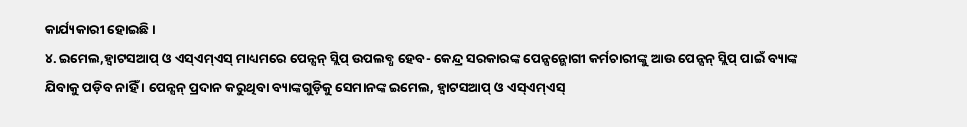କାର୍ଯ୍ୟକାରୀ ହୋଇଛି ।
୪. ଇମେଲ,ହ୍ୱାଟସଆପ୍ ଓ ଏସ୍ଏମ୍ଏସ୍ ମାଧ୍ୟମରେ ପେନ୍ସନ୍ ସ୍ଲିପ୍ ଉପଲବ୍ଧ ହେବ- କେନ୍ଦ୍ର ସରକାରଙ୍କ ପେନ୍ସନ୍ଭୋଗୀ କର୍ମଚାରୀଙ୍କୁ ଆଉ ପେନ୍ସନ୍ ସ୍ଲିପ୍ ପାଇଁ ବ୍ୟାଙ୍କ ଯିବାକୁ ପଡ଼ିବ ନାହିଁ । ପେନ୍ସନ୍ ପ୍ରଦାନ କରୁଥିବା ବ୍ୟାଙ୍କଗୁଡ଼ିକୁ ସେମାନଙ୍କ ଇମେଲ, ହ୍ୱାଟସଆପ୍ ଓ ଏସ୍ଏମ୍ଏସ୍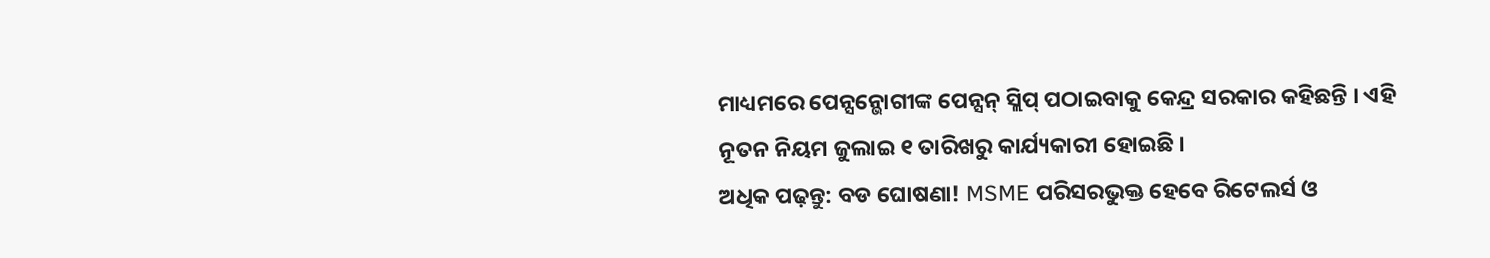ମାଧ୍ୟମରେ ପେନ୍ସନ୍ଭୋଗୀଙ୍କ ପେନ୍ସନ୍ ସ୍ଲିପ୍ ପଠାଇବାକୁ କେନ୍ଦ୍ର ସରକାର କହିଛନ୍ତି । ଏହି ନୂତନ ନିୟମ ଜୁଲାଇ ୧ ତାରିଖରୁ କାର୍ଯ୍ୟକାରୀ ହୋଇଛି ।
ଅଧିକ ପଢ଼ନ୍ତୁ: ବଡ ଘୋଷଣା! MSME ପରିସରଭୁକ୍ତ ହେବେ ରିଟେଲର୍ସ ଓ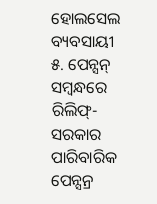ହୋଲସେଲ ବ୍ୟବସାୟୀ
୫. ପେନ୍ସନ୍ ସମ୍ବନ୍ଧରେ ରିଲିଫ୍- ସରକାର ପାରିବାରିକ ପେନ୍ସନ୍ର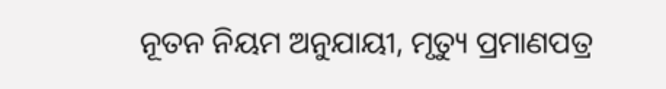ନୂତନ ନିୟମ ଅନୁଯାୟୀ, ମୃତ୍ୟୁ ପ୍ରମାଣପତ୍ର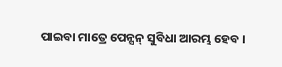ପାଇବା ମାତ୍ରେ ପେନ୍ସନ୍ ସୁବିଧା ଆରମ୍ଭ ହେବ ।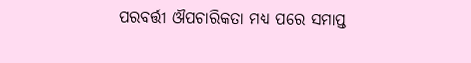ପରବର୍ତ୍ତୀ ଔପଚାରିକତା ମଧ୍ୟ ପରେ ସମାପ୍ତ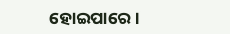ହୋଇପାରେ ।